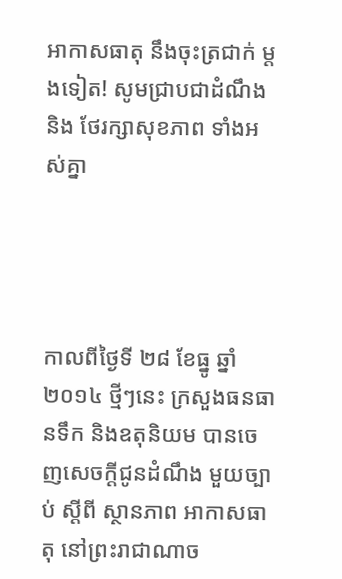អាកាសធាតុ នឹងចុះត្រជាក់ ម្តងទៀត! សូមជ្រាបជាដំណឹង និង ថែរក្សាសុខភាព ទាំងអស់គ្នា




កាលពីថ្ងៃទី ២៨ ខែធ្នូ ឆ្នាំ ២០១៤ ថ្មីៗនេះ ក្រសួងធនធានទឹក និងឧតុនិយម បានចេញសេចក្តីជូនដំណឹង មួយច្បាប់ ស្តីពី ស្ថានភាព អាកាសធាតុ នៅព្រះរាជាណាច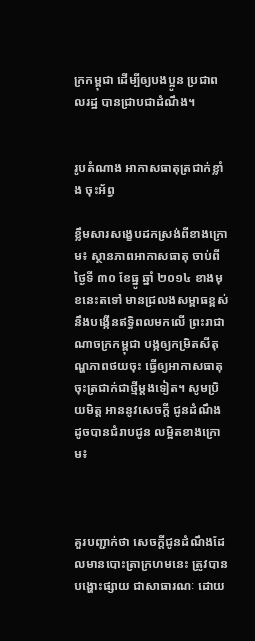ក្រកម្ពុជា ដើម្បីឲ្យបងប្អូន ប្រជាពលរដ្ឋ បានជ្រាបជាដំណឹង។


រូបតំណាង អាកាសធាតុត្រជាក់ខ្លាំង ចុះអ័ព្វ

ខ្លឹមសារសង្ខេបដកស្រង់ពីខាងក្រោម៖ ស្ថានភាពអាកាសធាតុ ចាប់ពីថ្ងៃទី ៣០ ខែធ្នូ ឆ្នាំ ២០១៤ ខាងមុខនេះតទៅ មានជ្រលងសម្ពាធខ្ពស់ នឹងបង្កើនឥទ្ធិពលមកលើ ព្រះរាជាណាចក្រកម្ពុជា បង្កឲ្យកម្រិតសីតុណ្ហភាពថយចុះ ធ្វើឲ្យអាកាសធាតុ ចុះត្រជាក់ជាថ្មីម្តងទៀត។ សូមប្រិយមិត្ត អាននូវសេចក្តី ជូនដំណឹង ដូចបានជំរាបជូន លម្អិតខាងក្រោម៖



គួរបញ្ជាក់ថា សេចក្តីជូនដំណឹងដែលមានបោះត្រាក្រហមនេះ ត្រូវបានបង្ហោះផ្សាយ ជាសាធារណៈ ដោយ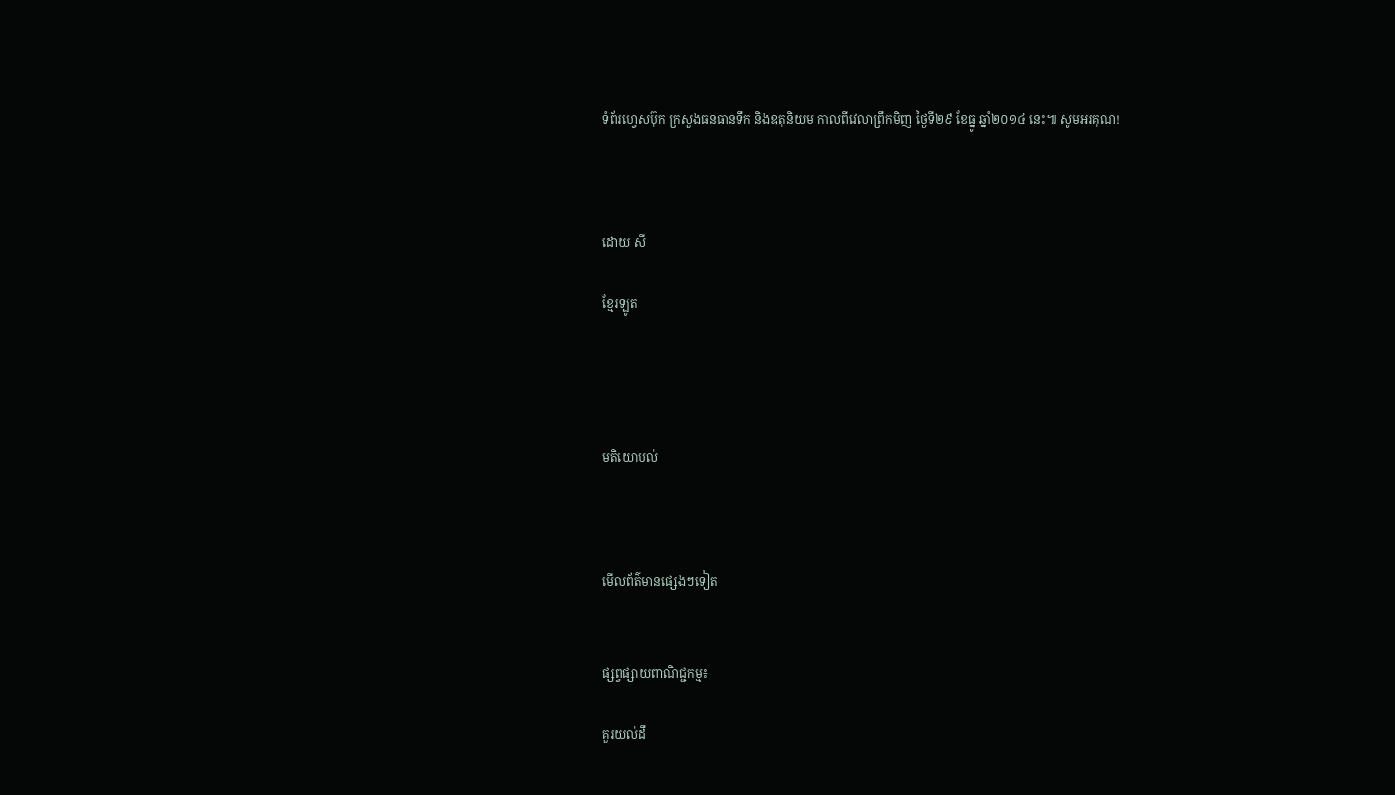ទំព័រហ្វេសប៊ុក ក្រសួងធនធានទឹក និងឧតុនិយម កាលពីវេលាព្រឹកមិញ ថ្ងៃទី២៩ ខែធ្នូ ឆ្នាំ២០១៤ នេះ៕ សូមអរគុណ!



ដោយ សី

ខ្មែរឡូត




មតិយោបល់



មើលព័ត៌មានផ្សេងៗទៀត


ផ្សព្វផ្សាយពាណិជ្ជកម្ម៖

គួរយល់ដឹ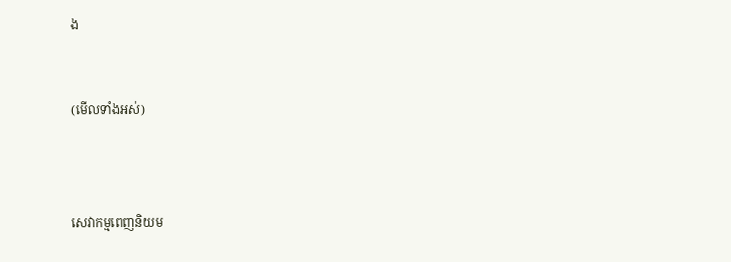ង


(មើលទាំងអស់)



សេវាកម្មពេញនិយម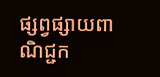ផ្សព្វផ្សាយពាណិជ្ជក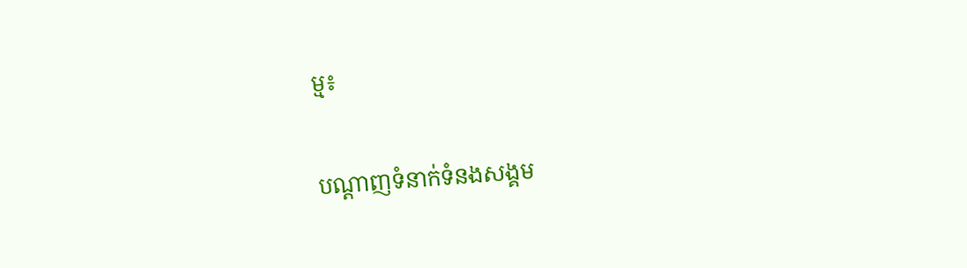ម្ម៖


បណ្តាញទំនាក់ទំនងសង្គម